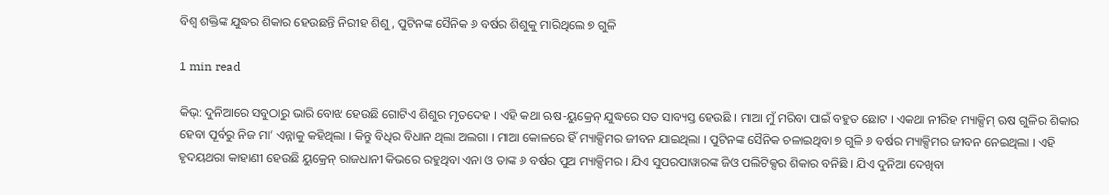ବିଶ୍ୱ ଶକ୍ତିଙ୍କ ଯୁଦ୍ଧର ଶିକାର ହେଉଛନ୍ତି ନିରୀହ ଶିଶୁ, ପୁଟିନଙ୍କ ସୈନିକ ୬ ବର୍ଷର ଶିଶୁକୁ ମାରିଥିଲେ ୭ ଗୁଳି

1 min read

କିଭ୍: ଦୁନିଆରେ ସବୁଠାରୁ ଭାରି ବୋଝ ହେଉଛି ଗୋଟିଏ ଶିଶୁର ମୃତଦେହ । ଏହି କଥା ଋଷ-ୟୁକ୍ରେନ୍ ଯୁଦ୍ଧରେ ସତ ସାବ୍ୟସ୍ତ ହେଉଛି । ମାଆ ମୁଁ ମରିବା ପାଇଁ ବହୁତ ଛୋଟ । ଏକଥା ନୀରିହ ମ୍ୟାକ୍ସିମ୍ ଋଷ ଗୁଳିର ଶିକାର ହେବା ପୂର୍ବରୁ ନିଜ ମା’ ଏନ୍ନାକୁ କହିଥିଲା । କିନ୍ତୁ ବିଧିର ବିଧାନ ଥିଲା ଅଲଗା । ମାଆ କୋଳରେ ହିଁ ମ୍ୟାକ୍ସିମର ଜୀବନ ଯାଇଥିଲା । ପୁଟିନଙ୍କ ସୈନିକ ଚଳାଇଥିବା ୭ ଗୁଳି ୬ ବର୍ଷର ମ୍ୟାକ୍ସିମର ଜୀବନ ନେଇଥିଲା । ଏହି ହୃଦୟଥରା କାହାଣୀ ହେଉଛି ୟୁକ୍ରେନ୍ ରାଜଧାନୀ କିଭରେ ରହୁଥିବା ଏନା ଓ ତାଙ୍କ ୬ ବର୍ଷର ପୁଅ ମ୍ୟାକ୍ସିମର । ଯିଏ ସୁପରପାୱାରଙ୍କ ଜିଓ ପଲିଟିକ୍ସର ଶିକାର ବନିଛି । ଯିଏ ଦୁନିଆ ଦେଖିବା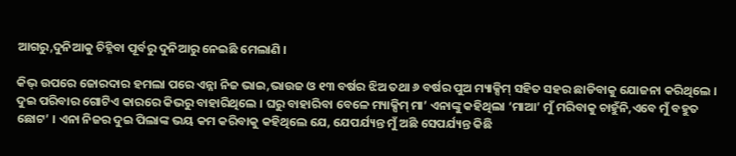ଆଗରୁ,ଦୁନିଆକୁ ଚିହ୍ନିବା ପୂର୍ବରୁ ଦୁନିଆରୁ ନେଇଛି ମେଲାଣି ।

କିଭ୍ ଉପରେ ଜୋରଦାର ହମଲା ପରେ ଏନ୍ନା ନିଜ ଭାଇ,ଭାଉଜ ଓ ୧୩ ବର୍ଷର ଝିଅ ତଥା ୬ ବର୍ଷର ପୁଅ ମ୍ୟାକ୍ସିମ୍ ସହିତ ସହର ଛାଡିବାକୁ ଯୋଜନା କରିଥିଲେ । ଦୁଇ ପରିବାର ଗୋଟିଏ କାରରେ କିଭରୁ ବାହାରିଥିଲେ । ଘରୁ ବାହାରିବା ବେଳେ ମ୍ୟାକ୍ସିମ୍ ମା’ ଏନାଙ୍କୁ କହିଥିଲା ‘ମାଆ’ ମୁଁ ମରିବାକୁ ଚାହୁଁନି,ଏବେ ମୁଁ ବହୁତ ଛୋଟ’ । ଏନା ନିଜର ଦୁଇ ପିଲାଙ୍କ ଭୟ କମ କରିବାକୁ କହିଥିଲେ ଯେ, ଯେପର୍ଯ୍ୟନ୍ତ ମୁଁ ଅଛି ସେପର୍ଯ୍ୟନ୍ତ କିଛି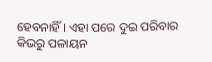ହେବନାହିଁ । ଏହା ପରେ ଦୁଇ ପରିବାର କିଭରୁ ପଳାୟନ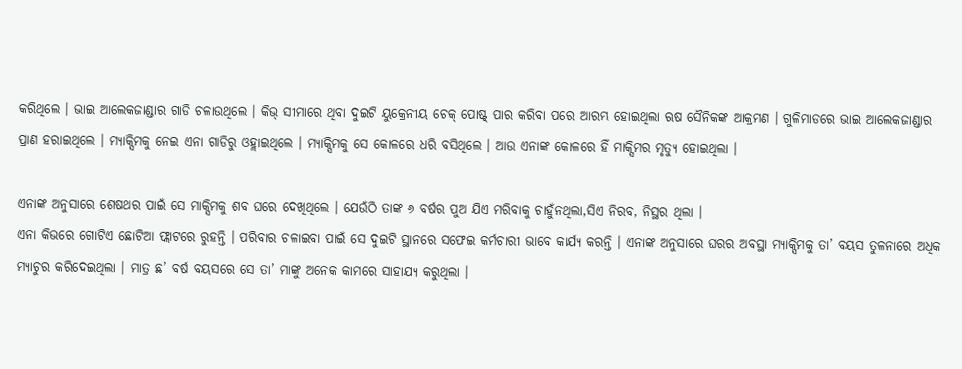କରିଥିଲେ । ଭାଇ ଆଲେକଜାଣ୍ଡାର ଗାଡି ଚଳାଉଥିଲେ । କିଭ୍ ସୀମାରେ ଥିବା ଦୁଇଟି ୟୁକ୍ରେନୀୟ ଚେକ୍ ପୋଷ୍ଟ୍ ପାର କରିବା ପରେ ଆରମ୍ଭ ହୋଇଥିଲା ଋଷ ସୈନିକଙ୍କ ଆକ୍ରମଣ । ଗୁଳିମାଡରେ ଭାଇ ଆଲେକଜାଣ୍ଡାର ପ୍ରାଣ ହରାଇଥିଲେ । ମ୍ୟାକ୍ସିମକୁ ନେଇ ଏନା ଗାଡିରୁ ଓହ୍ଲାଇଥିଲେ । ମ୍ୟାକ୍ସିମକୁ ସେ କୋଳରେ ଧରି ବସିଥିଲେ । ଆଉ ଏନାଙ୍କ କୋଳରେ ହିଁ ମାକ୍ସିମର ମୃତ୍ୟୁ ହୋଇଥିଲା ।

ଏନାଙ୍କ ଅନୁସାରେ ଶେଷଥର ପାଇଁ ସେ ମାକ୍ସିମକୁ ଶବ ଘରେ ଦେଖିଥିଲେ । ଯେଉଁଠି ତାଙ୍କ ୬ ବର୍ଷର ପୁଅ ଯିଏ ମରିବାକୁ ଚାହୁଁନଥିଲା,ସିଏ ନିରବ, ନିସ୍ଥର ଥିଲା ।
ଏନା କିଭରେ ଗୋଟିଏ ଛୋଟିଆ ଫ୍ଲାଟରେ ରୁହନ୍ତି । ପରିବାର ଚଳାଇବା ପାଇଁ ସେ ଦୁଇଟି ସ୍ଥାନରେ ସଫେଇ କର୍ମଚାରୀ ଭାବେ କାର୍ଯ୍ୟ କରନ୍ତି । ଏନାଙ୍କ ଅନୁସାରେ ଘରର ଅବସ୍ଥା ମ୍ୟାକ୍ସିମକୁ ତା’ ବୟସ ତୁଳନାରେ ଅଧିକ ମ୍ୟାଚୁର କରିଦେଇଥିଲା । ମାତ୍ର ଛ’ ବର୍ଷ ବୟସରେ ସେ ତା’ ମାଙ୍କୁ ଅନେକ କାମରେ ସାହାଯ୍ୟ କରୁଥିଲା ।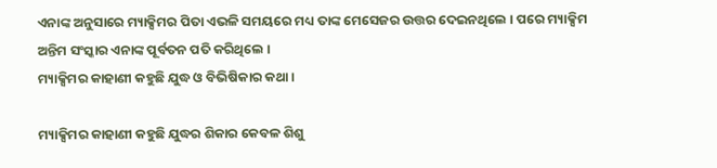ଏନାଙ୍କ ଅନୁସାରେ ମ୍ୟାକ୍ସିମର ପିତା ଏଭଳି ସମୟରେ ମଧ୍ୟ ତାଙ୍କ ମେସେଜର ଉତ୍ତର ଦେଇନଥିଲେ । ପରେ ମ୍ୟାକ୍ସିମ ଅନ୍ତିମ ସଂସ୍କାର ଏନାଙ୍କ ପୂର୍ବତନ ପତି କରିଥିଲେ ।
ମ୍ୟାକ୍ସିମର କାହାଣୀ କହୁଛି ଯୁଦ୍ଧ ଓ ବିଭିଷିକାର କଥା ।

ମ୍ୟାକ୍ସିମର କାହାଣୀ କହୁଛି ଯୁଦ୍ଧର ଶିକାର କେବଳ ଶିଶୁ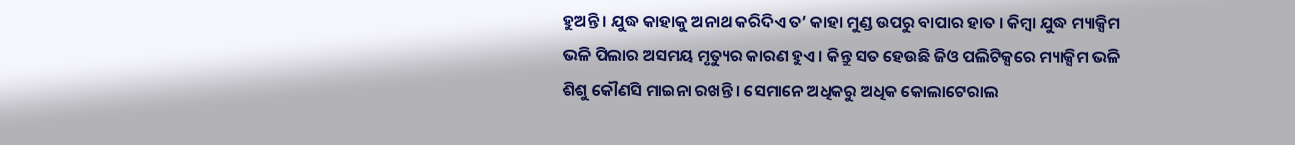ହୁଅନ୍ତି । ଯୁଦ୍ଧ କାହାକୁ ଅନାଥ କରିଦିଏ ତ’ କାହା ମୁଣ୍ଡ ଉପରୁ ବାପାର ହାତ । କିମ୍ବା ଯୁଦ୍ଧ ମ୍ୟାକ୍ସିମ ଭଳି ପିଲାର ଅସମୟ ମୃତ୍ୟୁର କାରଣ ହୁଏ । କିନ୍ତୁ ସତ ହେଉଛି ଜିଓ ପଲିଟିକ୍ସରେ ମ୍ୟାକ୍ସିମ ଭଳି ଶିଶୁ କୌଣସି ମାଇନା ରଖନ୍ତି । ସେମାନେ ଅଧିକରୁ ଅଧିକ କୋଲାଟେରାଲ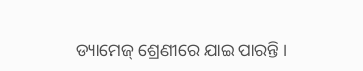ଡ୍ୟାମେଜ୍ ଶ୍ରେଣୀରେ ଯାଇ ପାରନ୍ତି ।